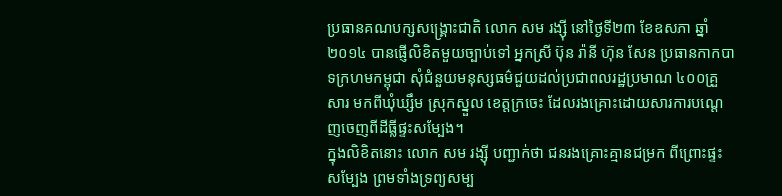ប្រធានគណបក្សសង្គ្រោះជាតិ លោក សម រង្ស៊ី នៅថ្ងៃទី២៣ ខែឧសភា ឆ្នាំ២០១៤ បានផ្ញើលិខិតមួយច្បាប់ទៅ អ្នកស្រី ប៊ុន រ៉ានី ហ៊ុន សែន ប្រធានកាកបាទក្រហមកម្ពុជា សុំជំនួយមនុស្សធម៌ជួយដល់ប្រជាពលរដ្ឋប្រមាណ ៤០០គ្រួសារ មកពីឃុំឃ្សឹម ស្រុកស្នួល ខេត្តក្រចេះ ដែលរងគ្រោះដោយសារការបណ្ដេញចេញពីដីធ្លីផ្ទះសម្បែង។
ក្នុងលិខិតនោះ លោក សម រង្ស៊ី បញ្ជាក់ថា ជនរងគ្រោះគ្មានជម្រក ពីព្រោះផ្ទះសម្បែង ព្រមទាំងទ្រព្យសម្ប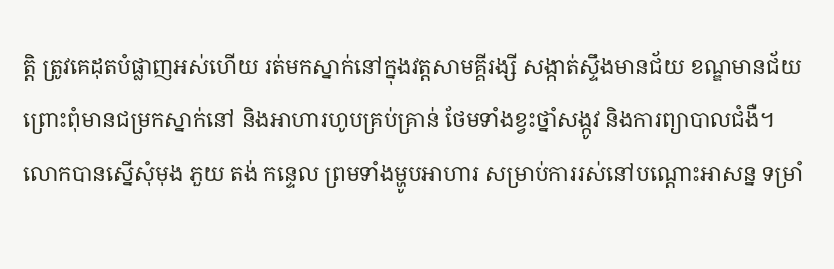ត្តិ ត្រូវគេដុតបំផ្លាញអស់ហើយ រត់មកស្នាក់នៅក្នុងវត្តសាមគ្គីរង្សី សង្កាត់ស្ទឹងមានជ័យ ខណ្ឌមានជ័យ ព្រោះពុំមានជម្រកស្នាក់នៅ និងអាហារហូបគ្រប់គ្រាន់ ថែមទាំងខ្វះថ្នាំសង្កូវ និងការព្យាបាលជំងឺ។
លោកបានស្នើសុំមុង ភួយ តង់ កន្ទេល ព្រមទាំងម្ហូបអាហារ សម្រាប់ការរស់នៅបណ្ដោះអាសន្ន ទម្រាំ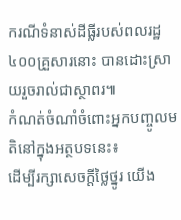ករណីទំនាស់ដីធ្លីរបស់ពលរដ្ឋ ៤០០គ្រួសារនោះ បានដោះស្រាយរួចរាល់ជាស្ថាពរ៕
កំណត់ចំណាំចំពោះអ្នកបញ្ចូលមតិនៅក្នុងអត្ថបទនេះ៖
ដើម្បីរក្សាសេចក្ដីថ្លៃថ្នូរ យើង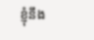ខ្ញុំនឹង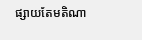ផ្សាយតែមតិណា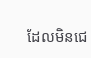ដែលមិនជេ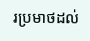រប្រមាថដល់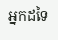អ្នកដទៃ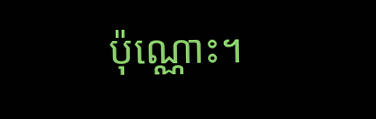ប៉ុណ្ណោះ។